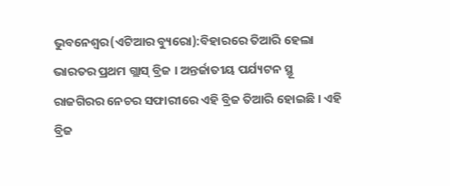ଭୁବନେଶ୍ୱର(ଏଟିଆର ବ୍ୟୁରୋ):ବିହାରରେ ତିଆରି ହେଲା ଭାରତର ପ୍ରଥମ ଗ୍ଲାସ୍ ବ୍ରିଜ । ଅନ୍ତର୍ଜାତୀୟ ପର୍ଯ୍ୟଟନ ସ୍ଥୂ ରାଜଗିରର ନେଚର ସଫାରୀରେ ଏହି ବ୍ରିଜ ତିଆରି ହୋଇଛି । ଏହି ବ୍ରିଜ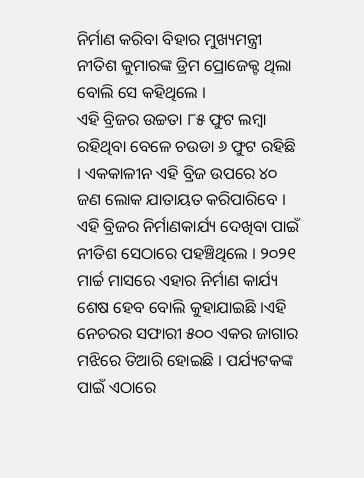ନିର୍ମାଣ କରିବା ବିହାର ମୁଖ୍ୟମନ୍ତ୍ରୀ ନୀତିଶ କୁମାରଙ୍କ ଡ୍ରିମ ପ୍ରୋଜେକ୍ଟ ଥିଲା ବୋଲି ସେ କହିଥିଲେ ।
ଏହି ବ୍ରିଜର ଉଚ୍ଚତା ୮୫ ଫୁଟ ଲମ୍ବା ରହିଥିବା ବେଳେ ଚଉଡା ୬ ଫୁଟ ରହିଛି । ଏକକାଳୀନ ଏହି ବ୍ରିଜ ଉପରେ ୪୦ ଜଣ ଲୋକ ଯାତାୟତ କରିପାରିବେ ।
ଏହି ବ୍ରିଜର ନିର୍ମାଣକାର୍ଯ୍ୟ ଦେଖିବା ପାଇଁ ନୀତିଶ ସେଠାରେ ପହଞ୍ଚିଥିଲେ । ୨୦୨୧ ମାର୍ଚ୍ଚ ମାସରେ ଏହାର ନିର୍ମାଣ କାର୍ଯ୍ୟ ଶେଷ ହେବ ବୋଲି କୁହାଯାଇଛି ।ଏହି ନେଚରର ସଫାରୀ ୫୦୦ ଏକର ଜାଗାର ମଝିରେ ତିଆରି ହୋଇଛି । ପର୍ଯ୍ୟଟକଙ୍କ ପାଇଁ ଏଠାରେ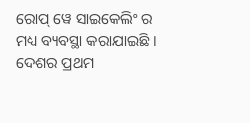ରୋପ୍ ୱେ ସାଇକେଲିଂ ର ମଧ୍ୟ ବ୍ୟବସ୍ଥା କରାଯାଇଛି ।
ଦେଶର ପ୍ରଥମ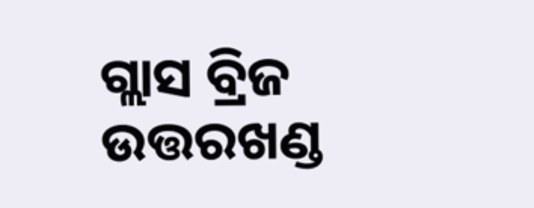ଗ୍ଲାସ ବ୍ରିଜ ଉତ୍ତରଖଣ୍ଡ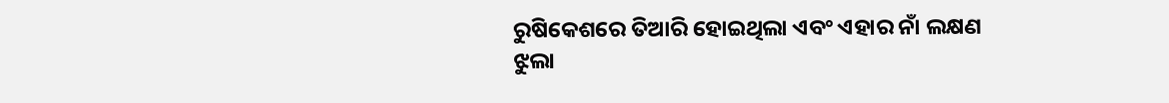ରୁଷିକେଶରେ ତିଆରି ହୋଇଥିଲା ଏବଂ ଏହାର ନାଁ ଲକ୍ଷଣ ଝୁଲା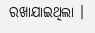ରଖାଯାଇଥିଲା ।